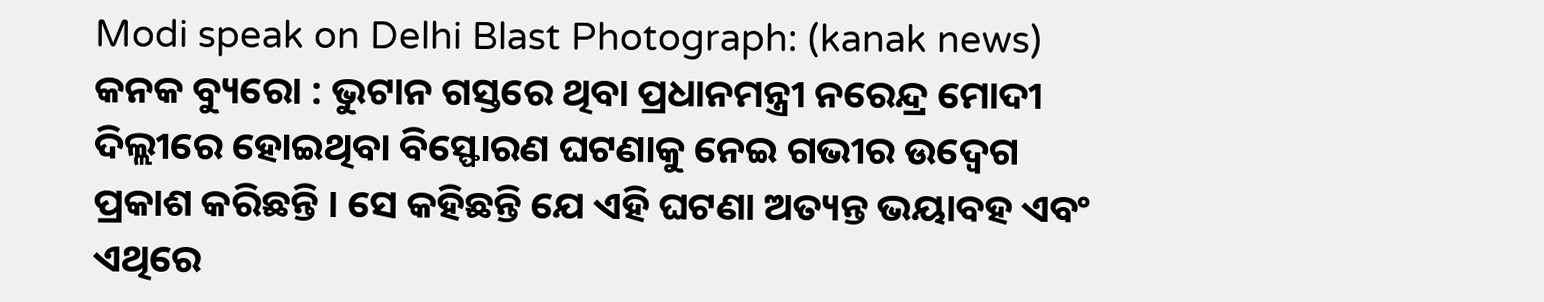Modi speak on Delhi Blast Photograph: (kanak news)
କନକ ବ୍ୟୁରୋ : ଭୁଟାନ ଗସ୍ତରେ ଥିବା ପ୍ରଧାନମନ୍ତ୍ରୀ ନରେନ୍ଦ୍ର ମୋଦୀ ଦିଲ୍ଲୀରେ ହୋଇଥିବା ବିସ୍ଫୋରଣ ଘଟଣାକୁ ନେଇ ଗଭୀର ଉଦ୍ବେଗ ପ୍ରକାଶ କରିଛନ୍ତି । ସେ କହିଛନ୍ତି ଯେ ଏହି ଘଟଣା ଅତ୍ୟନ୍ତ ଭୟାବହ ଏବଂ ଏଥିରେ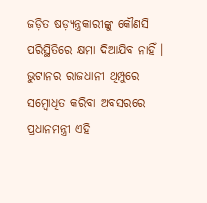ଜଡ଼ିତ ଷଡ଼୍ଯନ୍ତ୍ରକାରୀଙ୍କୁ କୌଣସି ପରିସ୍ଥିତିରେ କ୍ଷମା ଦିଆଯିବ ନାହିଁ । ଭୁଟାନର ରାଜଧାନୀ ଥିମ୍ପୁରେ ସମ୍ବୋଧିତ କରିବା ଅବସରରେ ପ୍ରଧାନମନ୍ତ୍ରୀ ଏହି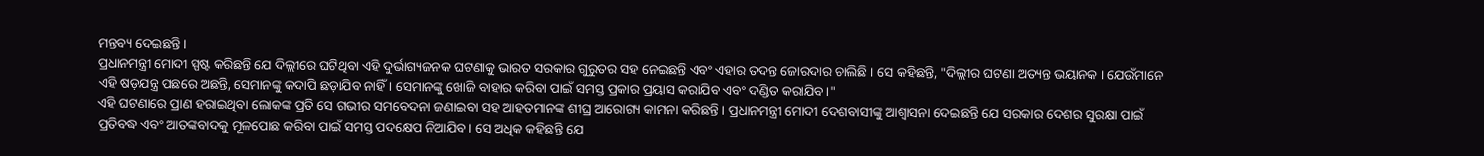ମନ୍ତବ୍ୟ ଦେଇଛନ୍ତି ।
ପ୍ରଧାନମନ୍ତ୍ରୀ ମୋଦୀ ସ୍ପଷ୍ଟ କରିଛନ୍ତି ଯେ ଦିଲ୍ଲୀରେ ଘଟିଥିବା ଏହି ଦୁର୍ଭାଗ୍ୟଜନକ ଘଟଣାକୁ ଭାରତ ସରକାର ଗୁରୁତର ସହ ନେଇଛନ୍ତି ଏବଂ ଏହାର ତଦନ୍ତ ଜୋରଦାର ଚାଲିଛି । ସେ କହିଛନ୍ତି, "ଦିଲ୍ଲୀର ଘଟଣା ଅତ୍ୟନ୍ତ ଭୟାନକ । ଯେଉଁମାନେ ଏହି ଷଡ଼ଯନ୍ତ୍ର ପଛରେ ଅଛନ୍ତି, ସେମାନଙ୍କୁ କଦାପି ଛଡ଼ାଯିବ ନାହିଁ । ସେମାନଙ୍କୁ ଖୋଜି ବାହାର କରିବା ପାଇଁ ସମସ୍ତ ପ୍ରକାର ପ୍ରୟାସ କରାଯିବ ଏବଂ ଦଣ୍ଡିତ କରାଯିବ।"
ଏହି ଘଟଣାରେ ପ୍ରାଣ ହରାଇଥିବା ଲୋକଙ୍କ ପ୍ରତି ସେ ଗଭୀର ସମବେଦନା ଜଣାଇବା ସହ ଆହତମାନଙ୍କ ଶୀଘ୍ର ଆରୋଗ୍ୟ କାମନା କରିଛନ୍ତି । ପ୍ରଧାନମନ୍ତ୍ରୀ ମୋଦୀ ଦେଶବାସୀଙ୍କୁ ଆଶ୍ୱାସନା ଦେଇଛନ୍ତି ଯେ ସରକାର ଦେଶର ସୁରକ୍ଷା ପାଇଁ ପ୍ରତିବଦ୍ଧ ଏବଂ ଆତଙ୍କବାଦକୁ ମୂଳପୋଛ କରିବା ପାଇଁ ସମସ୍ତ ପଦକ୍ଷେପ ନିଆଯିବ। ସେ ଅଧିକ କହିଛନ୍ତି ଯେ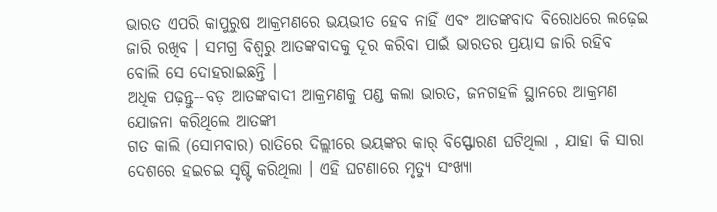ଭାରତ ଏପରି କାପୁରୁଷ ଆକ୍ରମଣରେ ଭୟଭୀତ ହେବ ନାହିଁ ଏବଂ ଆତଙ୍କବାଦ ବିରୋଧରେ ଲଢ଼େଇ ଜାରି ରଖିବ । ସମଗ୍ର ବିଶ୍ୱରୁ ଆତଙ୍କବାଦକୁ ଦୂର କରିବା ପାଇଁ ଭାରତର ପ୍ରୟାସ ଜାରି ରହିବ ବୋଲି ସେ ଦୋହରାଇଛନ୍ତି ।
ଅଧିକ ପଢ଼ନ୍ତୁ--ବଡ଼ ଆତଙ୍କବାଦୀ ଆକ୍ରମଣକୁ ପଣ୍ଡ କଲା ଭାରତ, ଜନଗହଳି ସ୍ଥାନରେ ଆକ୍ରମଣ ଯୋଜନା କରିଥିଲେ ଆତଙ୍କୀ
ଗତ କାଲି (ସୋମବାର) ରାତିରେ ଦିଲ୍ଲୀରେ ଭୟଙ୍କର କାର୍ ବିସ୍ଫୋରଣ ଘଟିଥିଲା , ଯାହା କି ସାରା ଦେଶରେ ହଇଚଇ ସୃଷ୍ଟି କରିଥିଲା । ଏହି ଘଟଣାରେ ମୃତ୍ୟୁ ସଂଖ୍ୟା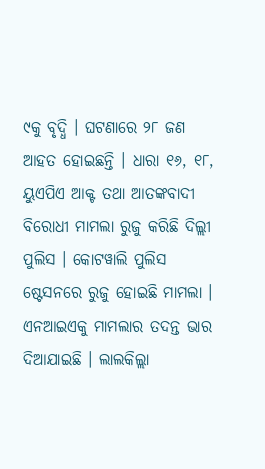୯କୁ ବୃଦ୍ଧି । ଘଟଣାରେ ୨୮ ଜଣ ଆହତ ହୋଇଛନ୍ତି । ଧାରା ୧୬, ୧୮, ୟୁଏପିଏ ଆକ୍ଟ ତଥା ଆତଙ୍କବାଦୀ ବିରୋଧୀ ମାମଲା ରୁଜୁ କରିଛି ଦିଲ୍ଲୀ ପୁଲିସ । କୋଟୱାଲି ପୁଲିସ ଷ୍ଟେସନରେ ରୁଜୁ ହୋଇଛି ମାମଲା । ଏନଆଇଏକୁ ମାମଲାର ତଦନ୍ତ ଭାର ଦିଆଯାଇଛି । ଲାଲକିଲ୍ଲା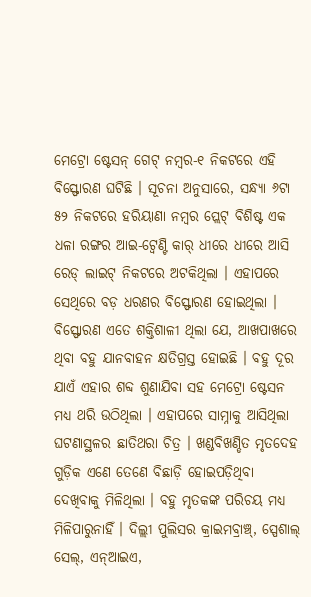ମେଟ୍ରୋ ଷ୍ଟେସନ୍ ଗେଟ୍ ନମ୍ୱର-୧ ନିକଟରେ ଏହି ବିସ୍ଫୋରଣ ଘଟିଛି । ସୂଚନା ଅନୁସାରେ, ସନ୍ଧ୍ୟା ୬ଟା ୫୨ ନିକଟରେ ହରିୟାଣା ନମ୍ୱର ପ୍ଲେଟ୍ ବିଶିଷ୍ଟ ଏକ ଧଳା ରଙ୍ଗର ଆଇ-ଟ୍ୱେଣ୍ଟି କାର୍ ଧୀରେ ଧୀରେ ଆସି ରେଡ୍ ଲାଇଟ୍ ନିକଟରେ ଅଟକିଥିଲା । ଏହାପରେ ସେଥିରେ ବଡ଼ ଧରଣର ବିସ୍ଫୋରଣ ହୋଇଥିଲା । ବିସ୍ଫୋରଣ ଏତେ ଶକ୍ତିଶାଳୀ ଥିଲା ଯେ, ଆଖପାଖରେ ଥିବା ବହୁ ଯାନବାହନ କ୍ଷତିଗ୍ରସ୍ତ ହୋଇଛି । ବହୁ ଦୂର ଯାଏଁ ଏହାର ଶବ୍ଦ ଶୁଣାଯିବା ସହ ମେଟ୍ରୋ ଷ୍ଟେସନ ମଧ୍ୟ ଥରି ଉଠିଥିଲା । ଏହାପରେ ସାମ୍ନାକୁ ଆସିଥିଲା ଘଟଣାସ୍ଥଳର ଛାତିଥରା ଚିତ୍ର । ଖଣ୍ଡବିଖଣ୍ଡିତ ମୃତଦେହ ଗୁଡ଼ିକ ଏଣେ ତେଣେ ବିଛାଡ଼ି ହୋଇପଡ଼ିଥିବା ଦେଖିବାକୁ ମିଳିଥିଲା । ବହୁ ମୃତକଙ୍କ ପରିଚୟ ମଧ୍ୟ ମିଳିପାରୁନାହିଁ । ଦିଲ୍ଲୀ ପୁଲିସର କ୍ରାଇମବ୍ରାଞ୍ଚ୍, ସ୍ପେଶାଲ୍ ସେଲ୍, ଏନ୍ଆଇଏ,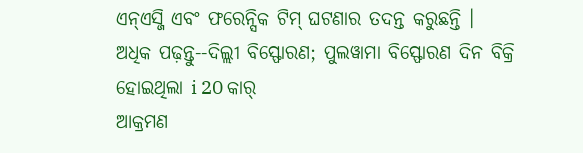ଏନ୍ଏସ୍ଜି ଏବଂ ଫରେନ୍ସିକ ଟିମ୍ ଘଟଣାର ତଦନ୍ତ କରୁଛନ୍ତି ।
ଅଧିକ ପଢ଼ନ୍ତୁ--ଦିଲ୍ଲୀ ବିସ୍ଫୋରଣ; ପୁଲୱାମା ବିସ୍ଫୋରଣ ଦିନ ବିକ୍ରି ହୋଇଥିଲା i 20 କାର୍
ଆକ୍ରମଣ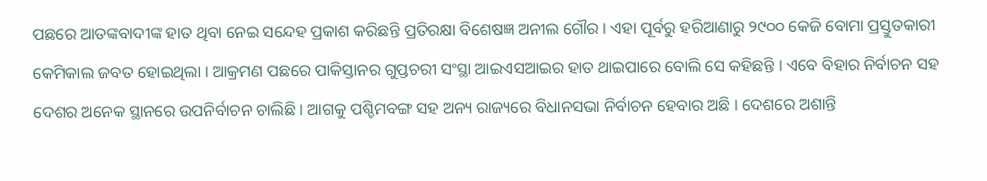ପଛରେ ଆତଙ୍କବାଦୀଙ୍କ ହାତ ଥିବା ନେଇ ସନ୍ଦେହ ପ୍ରକାଶ କରିଛନ୍ତି ପ୍ରତିରକ୍ଷା ବିଶେଷଜ୍ଞ ଅନୀଲ ଗୌର । ଏହା ପୂର୍ବରୁ ହରିଆଣାରୁ ୨୯୦୦ କେଜି ବୋମା ପ୍ରସ୍ତୁତକାରୀ କେମିକାଲ ଜବତ ହୋଇଥିଲା । ଆକ୍ରମଣ ପଛରେ ପାକିସ୍ତାନର ଗୁପ୍ତଚରୀ ସଂସ୍ଥା ଆଇଏସଆଇର ହାତ ଥାଇପାରେ ବୋଲି ସେ କହିଛନ୍ତି । ଏବେ ବିହାର ନିର୍ବାଚନ ସହ ଦେଶର ଅନେକ ସ୍ଥାନରେ ଉପନିର୍ବାଚନ ଚାଲିଛି । ଆଗକୁ ପଶ୍ଚିମବଙ୍ଗ ସହ ଅନ୍ୟ ରାଜ୍ୟରେ ବିଧାନସଭା ନିର୍ବାଚନ ହେବାର ଅଛି । ଦେଶରେ ଅଶାନ୍ତି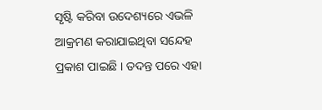ସୃଷ୍ଟି କରିବା ଉଦେଶ୍ୟରେ ଏଭଳି ଆକ୍ରମଣ କରାଯାଇଥିବା ସନ୍ଦେହ ପ୍ରକାଶ ପାଇଛି । ତଦନ୍ତ ପରେ ଏହା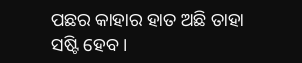ପଛର କାହାର ହାତ ଅଛି ତାହା ସଷ୍ଟି ହେବ ।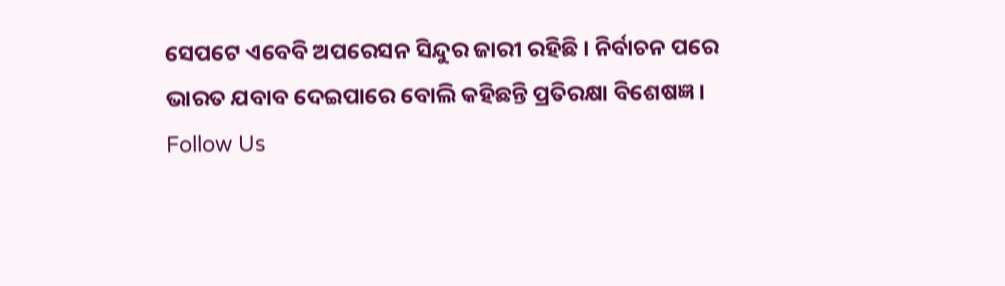ସେପଟେ ଏବେବି ଅପରେସନ ସିନ୍ଦୁର ଜାରୀ ରହିଛି । ନିର୍ବାଚନ ପରେ ଭାରତ ଯବାବ ଦେଇପାରେ ବୋଲି କହିଛନ୍ତି ପ୍ରତିରକ୍ଷା ବିଶେଷଜ୍ଞ ।
Follow Us